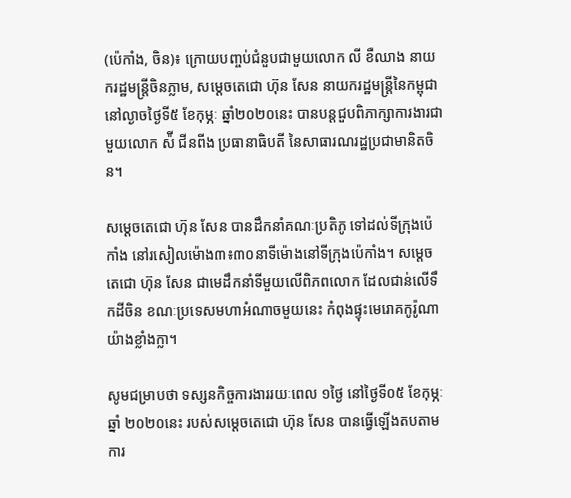(ប៉េកាំង, ចិន)៖ ក្រោយបញ្ចប់ជំនួបជាមួយលោក លី ខឺឈាង នាយករដ្ឋមន្ដ្រីចិនភ្លាម, សម្ដេចតេជោ ហ៊ុន សែន នាយករដ្ឋមន្ដ្រីនៃកម្ពុជា នៅល្ងាចថ្ងៃទី៥ ខែកុម្ភៈ ឆ្នាំ២០២០នេះ បានបន្ដជួបពិភាក្សាការងារជាមួយលោក ស៉ី ជីនពីង ប្រធានាធិបតី នៃសាធារណរដ្ឋប្រជាមានិតចិន។

សម្តេចតេជោ ហ៊ុន សែន បានដឹកនាំគណៈប្រតិភូ ទៅដល់ទីក្រុងប៉េកាំង នៅរសៀលម៉ោង៣៖៣០នាទីម៉ោងនៅទីក្រុងប៉េកាំង។ សម្តេចតេជោ ហ៊ុន សែន ជាមេដឹកនាំទីមួយលើពិភពលោក ដែលជាន់លើទឹកដីចិន ខណៈប្រទេសមហាអំណាចមួយនេះ កំពុងផ្ទុះមេរោគកូរ៉ូណាយ៉ាងខ្លាំងក្លា។

សូមជម្រាបថា ទស្សនកិច្ចការងាររយៈពេល ១ថ្ងៃ នៅថ្ងៃទី០៥ ខែកុម្ភៈ ឆ្នាំ ២០២០នេះ របស់សម្តេចតេជោ ហ៊ុន សែន បានធ្វើឡើងតបតាមការ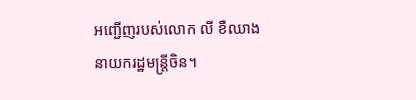អញ្ជើញរបស់លោក លី ខឺឈាង នាយករដ្ឋមន្រ្តីចិន។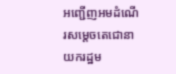អញ្ជើញអមដំណើរសម្តេចតេជោនាយករដ្ឋម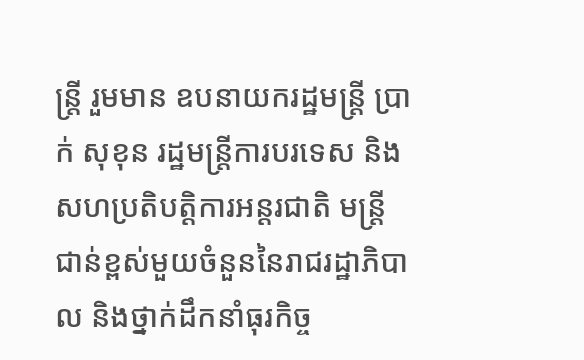ន្រ្តី រួមមាន ឧបនាយករដ្ឋមន្រ្តី ប្រាក់ សុខុន រដ្ឋមន្រ្តីការបរទេស និងសហប្រតិបត្តិការអន្តរជាតិ មន្ត្រីជាន់ខ្ពស់មួយចំនួននៃរាជរដ្ឋាភិបាល និងថ្នាក់ដឹកនាំធុរកិច្ច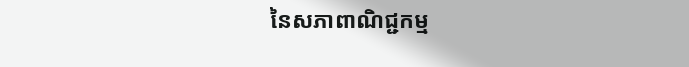នៃសភាពាណិជ្ជកម្ម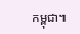កម្ពុជា៕